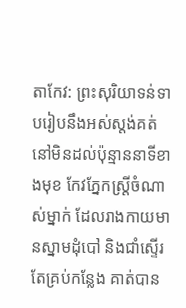តាកែវ: ព្រះសុរិយាទន់ទាបរៀបនឹងអស់ស្តង់គត់ នៅមិនដល់ប៉ុន្មាននាទីខាងមុខ កែវភ្នែកស្រ្តីចំណាស់ម្នាក់ ដែលរាងកាយមានស្នាមដុំបៅ និងជាំស្ទើរតែគ្រប់កន្លែង គាត់បាន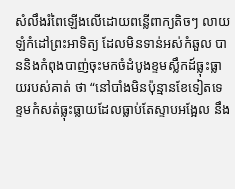សំលឹងរំពៃឡើងលើដោយពន្លើពាក្យតិចៗ លាយឡំកំដៅព្រះអាទិត្យ ដែលមិនទាន់អស់កំឆួល បាននិងកំពុងបាញ់ចុះមកចំដំបូងខ្ទមស្លឹកដ៍ធ្លុះធ្លាយរបស់គាត់ ថា “នៅបាំងមិនប៉ុន្មានខែទៀតទេ ខ្ទមកំសត់ធ្លុះធ្លាយដែលធ្លាប់តែស្ទាបអង្អែល នឹង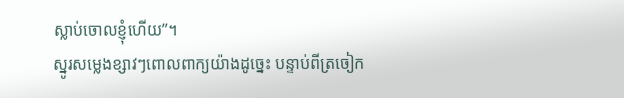ស្លាប់ចោលខ្ញុំហើយ”។
ស្នូរសម្លេងខ្សាវៗពោលពាក្យយ៉ាងដូច្នេះ បន្ទាប់ពីត្រចៀក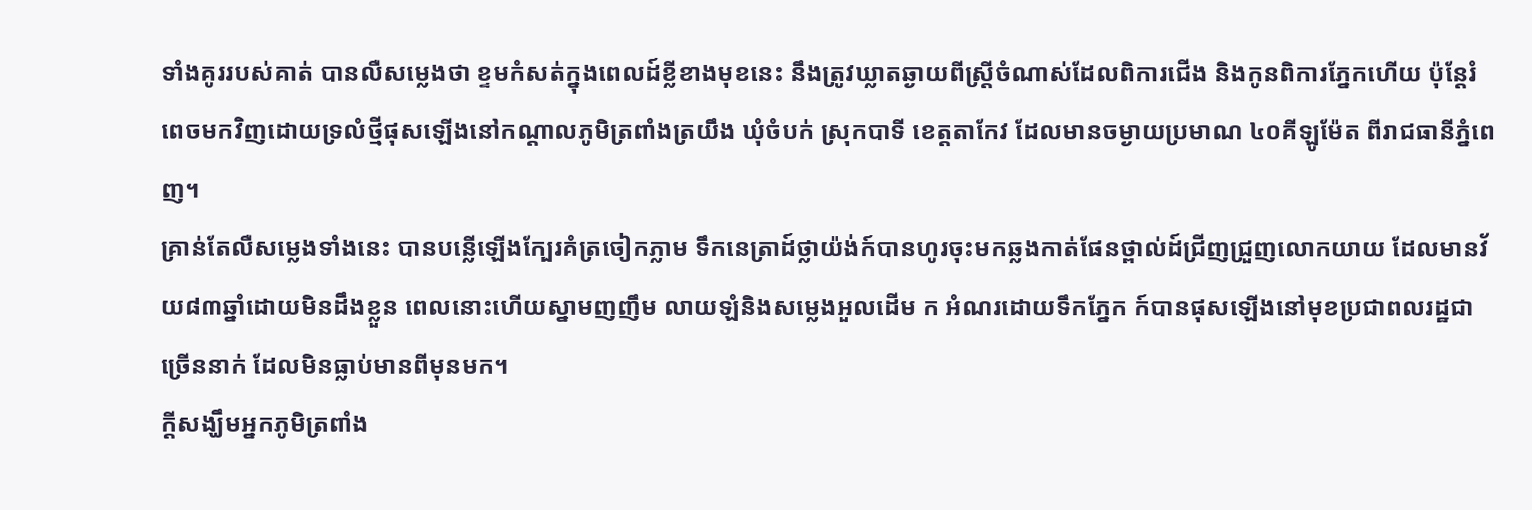ទាំងគូររបស់គាត់ បានលឺសម្លេងថា ខ្ទមកំសត់ក្នុងពេលដ៍ខ្លីខាងមុខនេះ នឹងត្រូវឃ្លាតឆ្ងាយពីស្រ្តីចំណាស់ដែលពិការជើង និងកូនពិការភ្នែកហើយ ប៉ុន្តែរំពេចមកវិញដោយទ្រលំថ្មីផុសឡើងនៅកណ្តាលភូមិត្រពាំងត្រយឹង ឃុំចំបក់ ស្រុកបាទី ខេត្តតាកែវ ដែលមានចម្ងាយប្រមាណ ៤០គីឡូម៉ែត ពីរាជធានីភ្នំពេញ។
គ្រាន់តែលឺសម្លេងទាំងនេះ បានបន្លើឡើងក្បែរគំត្រចៀកភ្លាម ទឹកនេត្រាដ៍ថ្លាយ៉ង់ក៍បានហូរចុះមកឆ្លងកាត់ផែនថ្ពាល់ដ៍ជ្រីញជ្រួញលោកយាយ ដែលមានវ័យ៨៣ឆ្នាំដោយមិនដឹងខ្លួន ពេលនោះហើយស្នាមញញឹម លាយឡំនិងសម្លេងអួលដើម ក អំណរដោយទឹកភ្នែក ក៍បានផុសឡើងនៅមុខប្រជាពលរដ្ឋជាច្រើននាក់ ដែលមិនធ្លាប់មានពីមុនមក។
ក្តីសង្ឃឹមអ្នកភូមិត្រពាំង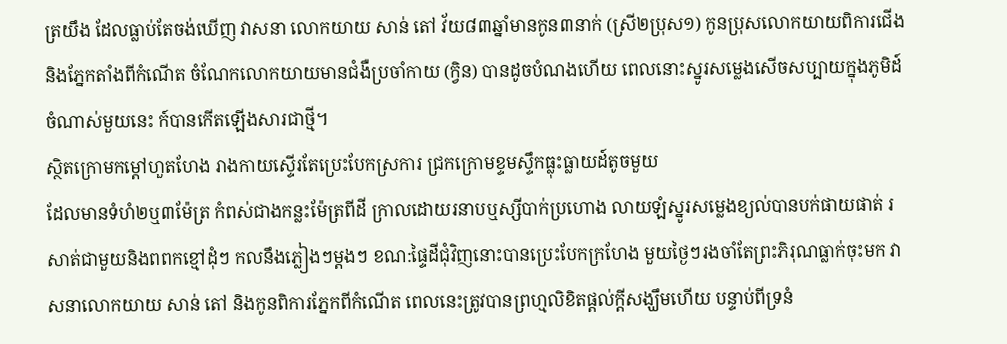ត្រយឹង ដែលធ្លាប់តែចង់ឃើញ វាសនា លោកយាយ សាន់ តៅ វ័យ៨៣ឆ្នាំមានកូន៣នាក់ (ស្រី២ប្រុស១) កូនប្រុសលោកយាយពិការជើង និងភ្នែកតាំងពីកំណើត ចំណែកលោកយាយមានជំងឺប្រចាំកាយ (ក្វិន) បានដូចបំណងហើយ ពេលនោះស្នូរសម្លេងសើចសប្បាយក្នុងភូមិដ៍ចំណាស់មួយនេះ ក៍បានកើតឡើងសារជាថ្មី។
ស្ថិតក្រោមកម្តៅហួតហែង រាងកាយស្ទើរតែប្រេះបែកស្រការ ជ្រកក្រោមខ្ទមស្ទឹកធ្លុះធ្លាយដ៍តូចមួយ
ដែលមានទំហំ២ឬ៣ម៉ែត្រ កំពស់ជាងកន្លះម៉ែត្រពីដី ក្រាលដោយរនាបឬស្សីបាក់ប្រហោង លាយឡំស្នូរសម្លេងខ្យល់បានបក់ផាយផាត់ រសាត់ជាមួយនិងពពកខ្មៅដុំៗ កលនឹងភ្លៀងៗម្តងៗ ខណ:ផ្ទៃដីជុំវិញនោះបានប្រេះបែកក្រហែង មួយថ្ងៃៗរងចាំតែព្រះភិរុណធ្លាក់ចុះមក វាសនាលោកយាយ សាន់ តៅ និងកូនពិការភ្នែកពីកំណើត ពេលនេះត្រូវបានព្រហ្មលិខិតផ្តល់ក្តីសង្ឃឹមហើយ បន្ទាប់ពីទ្រនំ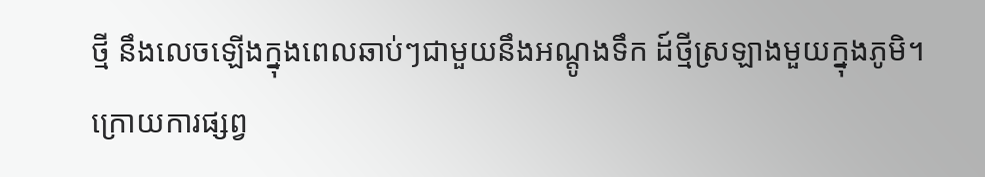ថ្មី នឹងលេចឡើងក្នុងពេលឆាប់ៗជាមួយនឹងអណ្តូងទឹក ដ៍ថ្មីស្រឡាងមួយក្នុងភូមិ។
ក្រោយការផ្សព្វ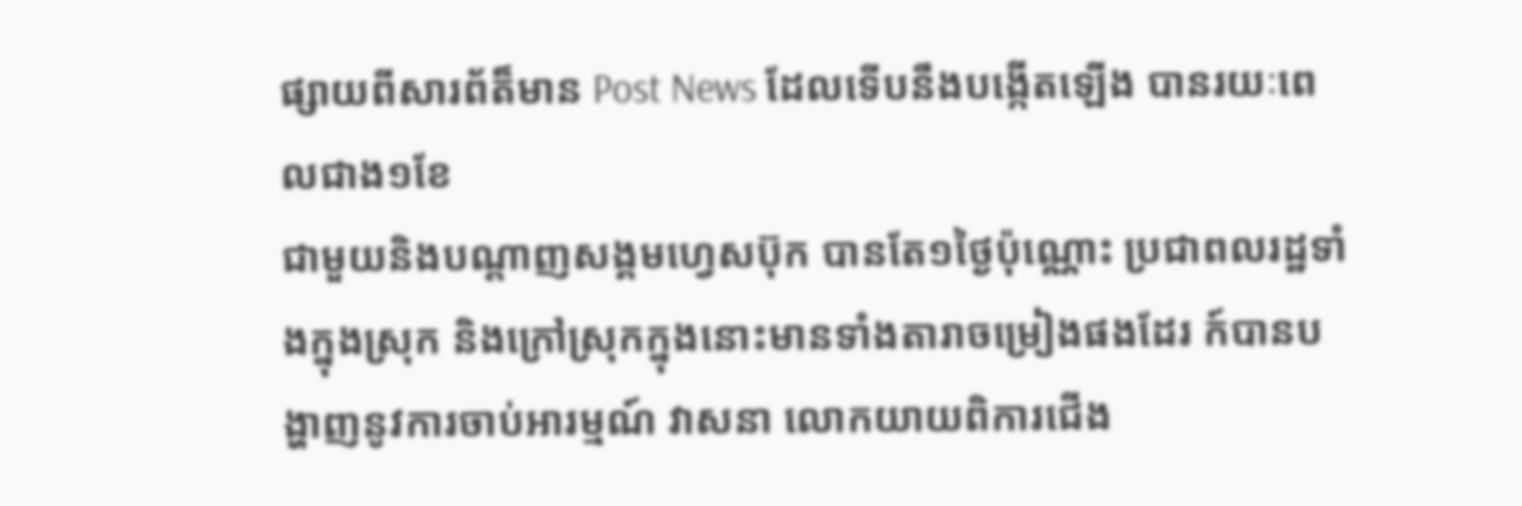ផ្សាយពីសារព័ត៏មាន Post News ដែលទើបនឹងបង្កើតឡើង បានរយៈពេលជាង១ខែ
ជាមួយនិងបណ្តាញសង្គមហ្វេសប៊ុក បានតែ១ថ្ងៃប៉ុណ្ណោះ ប្រជាពលរដ្ឋទាំងក្នុងស្រុក និងក្រៅស្រុកក្នុងនោះមានទាំងតារាចម្រៀងផងដែរ ក៍បានបង្ហាញនូវការចាប់អារម្មណ៍ វាសនា លោកយាយពិការជើង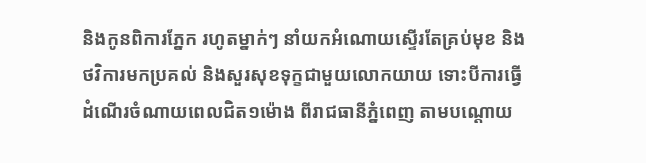និងកូនពិការភ្នែក រហូតម្នាក់ៗ នាំយកអំណោយស្ទើរតែគ្រប់មុខ និងថវិការមកប្រគល់ និងសួរសុខទុក្ខជាមួយលោកយាយ ទោះបីការធ្វើដំណើរចំណាយពេលជិត១ម៉ោង ពីរាជធានីភ្នំពេញ តាមបណ្តោយ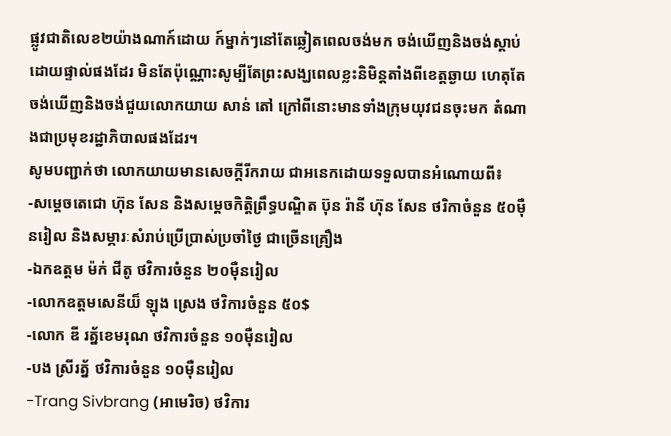ផ្លូវជាតិលេខ២យ៉ាងណាក៍ដោយ ក៍ម្នាក់ៗនៅតែឆ្លៀតពេលចង់មក ចង់ឃើញនិងចង់ស្តាប់ដោយផ្ទាល់ផងដែរ មិនតែប៉ុណ្ណោះសូម្បីតែព្រះសង្ឃពេលខ្លះនិមិន្តតាំងពីខេត្តឆ្ងាយ ហេតុតែចង់ឃើញនិងចង់ជួយលោកយាយ សាន់ តៅ ក្រៅពីនោះមានទាំងក្រុមយុវជនចុះមក តំណាងជាប្រមុខរដ្ឋាភិបាលផងដែរ។
សូមបញ្ជាក់ថា លោកយាយមានសេចក្តីរីករាយ ជាអនេកដោយទទួលបានអំណោយពី៖
-សម្តេចតេជោ ហ៊ុន សែន និងសម្តេចកិត្តិព្រឹទ្ធបណ្ឌិត ប៊ុន រ៉ានី ហ៊ុន សែន ថរិកាចំនួន ៥០ម៉ឺនរៀល និងសម្ភារៈសំរាប់ប្រើប្រាស់ប្រចាំថ្ងៃ ជាច្រើនគ្រឿង
-ឯកឧត្តម ម៉ក់ ជីតូ ថវិការចំនួន ២០ម៉ឺនរៀល
-លោកឧត្តមសេនីយ៏ ឡុង ស្រេង ថវិការចំនួន ៥០$
-លោក ឌី រត្ន័ខេមរុណ ថវិការចំនួន ១០ម៉ឺនរៀល
-បង ស្រីរត្ន័ ថវិការចំនួន ១០ម៉ឺនរៀល
-Trang Sivbrang (អាមេរិច) ថវិការ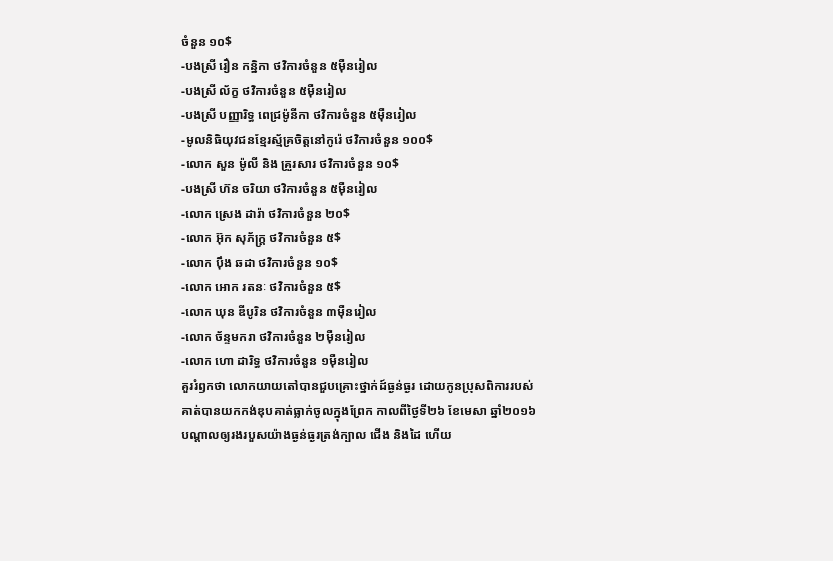ចំនួន ១០$
-បងស្រី រឿន កន្និកា ថវិការចំនួន ៥ម៉ឺនរៀល
-បងស្រី ល័ក្ខ ថវិការចំនួន ៥ម៉ឺនរៀល
-បងស្រី បញ្ញារិទ្ធ ពេជ្រម៉ូនីកា ថវិការចំនួន ៥ម៉ឺនរៀល
-មូលនិធិយុវជនខ្មែរស្ម័គ្រចិត្តនៅកូរ៉េ ថវិការចំនួន ១០០$
-លោក សួន ម៉ូលី និង គ្រួរសារ ថវិការចំនួន ១០$
-បងស្រី ហ៊ន ចរិយា ថវិការចំនួន ៥ម៉ឺនរៀល
-លោក ស្រេង ដារ៉ា ថវិការចំនួន ២០$
-លោក អ៊ុក សុភ័ក្រ្ត ថវិការចំនួន ៥$
-លោក ប៉ឹង ឆដា ថវិការចំនួន ១០$
-លោក អោក រតនៈ ថវិការចំនួន ៥$
-លោក ឃុន ឌីបូរិន ថវិការចំនួន ៣ម៉ឺនរៀល
-លោក ច័ន្ទមករា ថវិការចំនួន ២ម៉ឺនរៀល
-លោក ហោ ដារិទ្ធ ថវិការចំនួន ១ម៉ឺនរៀល
គួររំឭកថា លោកយាយតៅបានជួបគ្រោះថ្នាក់ដ៍ធ្ងន់ធ្ងរ ដោយកូនប្រុសពិការរបស់គាត់បានយកកង់ឌុបគាត់ធ្លាក់ចូលក្នុងព្រែក កាលពីថ្ងៃទី២៦ ខែមេសា ឆ្នាំ២០១៦ បណ្តាលឲ្យរងរបួសយ៉ាងធ្ងន់ធ្ងរត្រង់ក្បាល ជើង និងដៃ ហើយ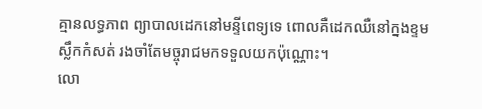គ្មានលទ្ធភាព ព្យាបាលដេកនៅមន្ទីពេទ្យទេ ពោលគឺដេកឈឺនៅក្នងខ្ទមស្លឹកកំសត់ រងចាំតែមច្ចុរាជមកទទួលយកប៉ុណ្ណោះ។
លោ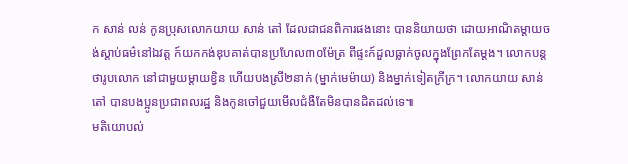ក សាន់ លន់ កូនប្រុសលោកយាយ សាន់ តៅ ដែលជាជនពិការផងនោះ បាននិយាយថា ដោយអាណិតម្តាយចង់ស្តាប់ធម៌នៅឯវត្ត ក៍យកកង់ឌុបគាត់បានប្រហែល៣០ម៉ែត្រ ពីផ្ទះក៍ដួលធ្លាក់ចូលក្នុងព្រែកតែម្តង។ លោកបន្តថារូបលោក នៅជាមួយម្តាយខ្វិន ហើយបងស្រី២នាក់ (ម្នាក់មេម៉ាយ) និងម្នាក់ទៀតក្រីក្រ។ លោកយាយ សាន់ តៅ បានបងប្អូនប្រជាពលរដ្ឋ និងកូនចៅជួយមើលជំងឺតែមិនបានដិតដល់ទេ៕
មតិយោបល់